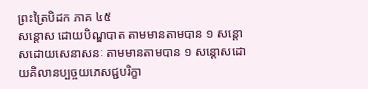ព្រះត្រៃបិដក ភាគ ៤៥
សន្តោស ដោយបិណ្ឌបាត តាមមានតាមបាន ១ សន្តោសដោយសេនាសនៈ តាមមានតាមបាន ១ សន្តោសដោយគិលានប្បច្ចយភេសជ្ជបរិក្ខា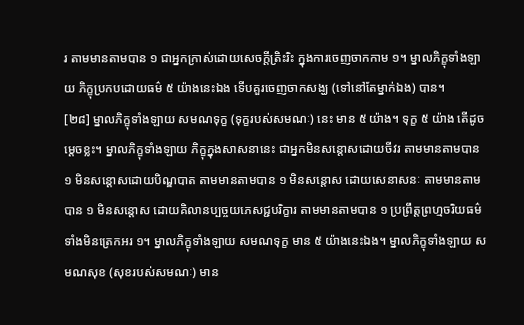រ តាមមានតាមបាន ១ ជាអ្នកក្រាស់ដោយសេចក្តីត្រិះរិះ ក្នុងការចេញចាកកាម ១។ ម្នាលភិក្ខុទាំងឡាយ ភិក្ខុប្រកបដោយធម៌ ៥ យ៉ាងនេះឯង ទើបគួរចេញចាកសង្ឃ (ទៅនៅតែម្នាក់ឯង) បាន។
[២៨] ម្នាលភិក្ខុទាំងឡាយ សមណទុក្ខ (ទុក្ខរបស់សមណៈ) នេះ មាន ៥ យ៉ាង។ ទុក្ខ ៥ យ៉ាង តើដូចម្តេចខ្លះ។ ម្នាលភិក្ខុទាំងឡាយ ភិក្ខុក្នុងសាសនានេះ ជាអ្នកមិនសន្តោសដោយចីវរ តាមមានតាមបាន ១ មិនសន្តោសដោយបិណ្ឌបាត តាមមានតាមបាន ១ មិនសន្តោស ដោយសេនាសនៈ តាមមានតាមបាន ១ មិនសន្តោស ដោយគិលានប្បច្ចយភេសជ្ជបរិក្ខារ តាមមានតាមបាន ១ ប្រព្រឹត្តព្រហ្មចរិយធម៌ទាំងមិនត្រេកអរ ១។ ម្នាលភិក្ខុទាំងឡាយ សមណទុក្ខ មាន ៥ យ៉ាងនេះឯង។ ម្នាលភិក្ខុទាំងឡាយ សមណសុខ (សុខរបស់សមណៈ) មាន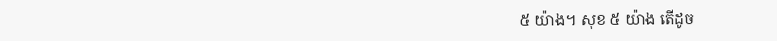៥ យ៉ាង។ សុខ ៥ យ៉ាង តើដូច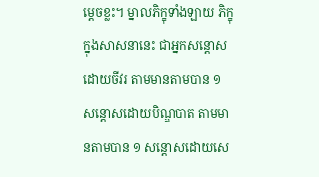ម្តេចខ្លះ។ ម្នាលភិក្ខុទាំងឡាយ ភិក្ខុក្នុងសាសនានេះ ជាអ្នកសន្តោសដោយចីវរ តាមមានតាមបាន ១ សន្តោសដោយបិណ្ឌបាត តាមមានតាមបាន ១ សន្តោសដោយសេ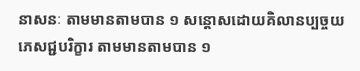នាសនៈ តាមមានតាមបាន ១ សន្តោសដោយគិលានប្បច្ចយភេសជ្ជបរិក្ខារ តាមមានតាមបាន ១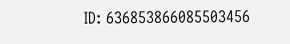ID: 636853866085503456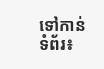ទៅកាន់ទំព័រ៖